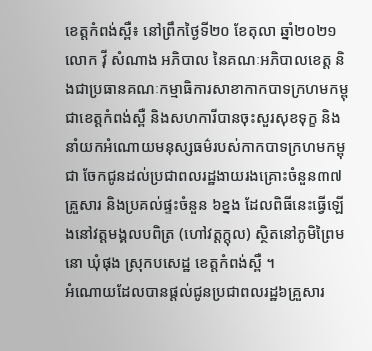ខេត្តកំពង់ស្ពឺ៖ នៅព្រឹកថ្ងៃទី២០ ខែតុលា ឆ្នាំ២០២១ លោក វ៉ី សំណាង អភិបាល នៃគណៈអភិបាលខេត្ត និងជាប្រធានគណៈកម្មាធិការសាខាកាកបាទក្រហមកម្ពុជាខេត្តកំពង់ស្ពឺ និងសហការីបានចុះសួរសុខទុក្ខ និងនាំយកអំណោយមនុស្សធម៌របស់កាកបាទក្រហមកម្ពុជា ចែកជូនដល់ប្រជាពលរដ្ឋងាយរងគ្រោះចំនួន៣៧គ្រួសារ និងប្រគល់ផ្ទះចំនួន ៦ខ្នង ដែលពិធីនេះធ្វើឡើងនៅវត្តមង្គលបពិត្រ (ហៅវត្តក្តុល) ស្ថិតនៅភូមិព្រៃមនោ ឃុំផុង ស្រុកបសេដ្ឋ ខេត្តកំពង់ស្ពឺ ។
អំណោយដែលបានផ្តល់ជូនប្រជាពលរដ្ឋ៦គ្រួសារ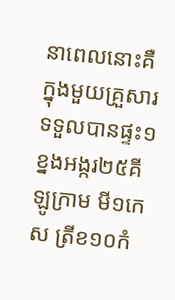នាពេលនោះគឺក្នុងមួយគ្រួសារទទួលបានផ្ទះ១ខ្នងអង្ករ២៥គីឡូក្រាម មី១កេស ត្រីខ១០កំ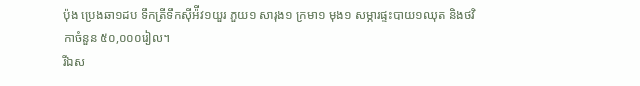ប៉ុង ប្រេងឆា១ដប ទឹកត្រីទឹកស៊ីអ៉ីវ១យួរ ភួយ១ សារុង១ ក្រមា១ មុង១ សម្ភារផ្ទះបាយ១ឈុត និងថវិកាចំនួន ៥០,០០០រៀល។
រីឯស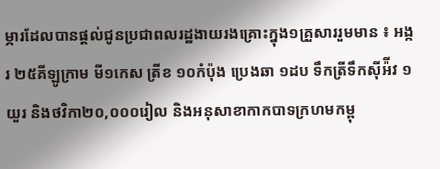ម្ភារដែលបានផ្តល់ជូនប្រជាពលរដ្ឋងាយរងគ្រោះក្នុង១គ្រួសាររួមមាន ៖ អង្ករ ២៥គីឡូក្រាម មី១កេស ត្រីខ ១០កំប៉ុង ប្រេងឆា ១ដប ទឹកត្រីទឹកស៊ីអ៉ីវ ១យួរ និងថវិកា២០,០០០រៀល និងអនុសាខាកាកបាទក្រហមកម្ពុ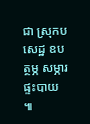ជា ស្រុកបសេដ្ឋ ឧបត្ថម្ភ សម្ភារផ្ទះបាយ ៕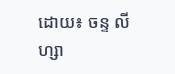ដោយ៖ ចន្ទ លីហ្សា